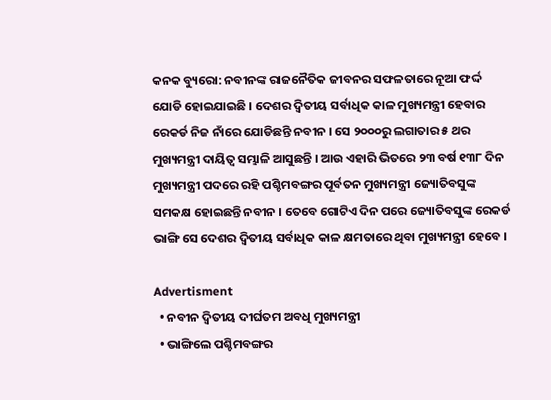କନକ ବ୍ୟୁରୋ: ନବୀନଙ୍କ ରାଜନୈତିକ ଜୀବନର ସଫଳତାରେ ନୂଆ ଫର୍ଦ୍ଦ ଯୋଡି ହୋଇଯାଇଛି । ଦେଶର ଦ୍ୱିତୀୟ ସର୍ବାଧିକ କାଳ ମୁଖ୍ୟମନ୍ତ୍ରୀ ହେବାର ରେକର୍ଡ ନିଜ ନାଁରେ ଯୋଡିଛନ୍ତି ନବୀନ । ସେ ୨୦୦୦ରୁ ଲଗାତାର ୫ ଥର ମୁଖ୍ୟମନ୍ତ୍ରୀ ଦାୟିତ୍ୱ ସମ୍ଭାଳି ଆସୁଛନ୍ତି । ଆଉ ଏହାରି ଭିତରେ ୨୩ ବର୍ଷ ୧୩୮ ଦିନ ମୁଖ୍ୟମନ୍ତ୍ରୀ ପଦରେ ରହି ପଶ୍ଚିମବଙ୍ଗର ପୂର୍ବତନ ମୁଖ୍ୟମନ୍ତ୍ରୀ ଜ୍ୟୋତିବସୁଙ୍କ ସମକକ୍ଷ ହୋଇଛନ୍ତି ନବୀନ । ତେବେ ଗୋଟିଏ ଦିନ ପରେ ଜ୍ୟୋତିବସୁଙ୍କ ରେକର୍ଡ ଭାଙ୍ଗି ସେ ଦେଶର ଦ୍ୱିତୀୟ ସର୍ବାଧିକ କାଳ କ୍ଷମତାରେ ଥିବା ମୁଖ୍ୟମନ୍ତ୍ରୀ ହେବେ ।

Advertisment
  • ନବୀନ ଦ୍ୱିତୀୟ ଦୀର୍ଘତମ ଅବଧି ମୁଖ୍ୟମନ୍ତ୍ରୀ
  • ଭାଙ୍ଗିଲେ ପଶ୍ଚିମବଙ୍ଗର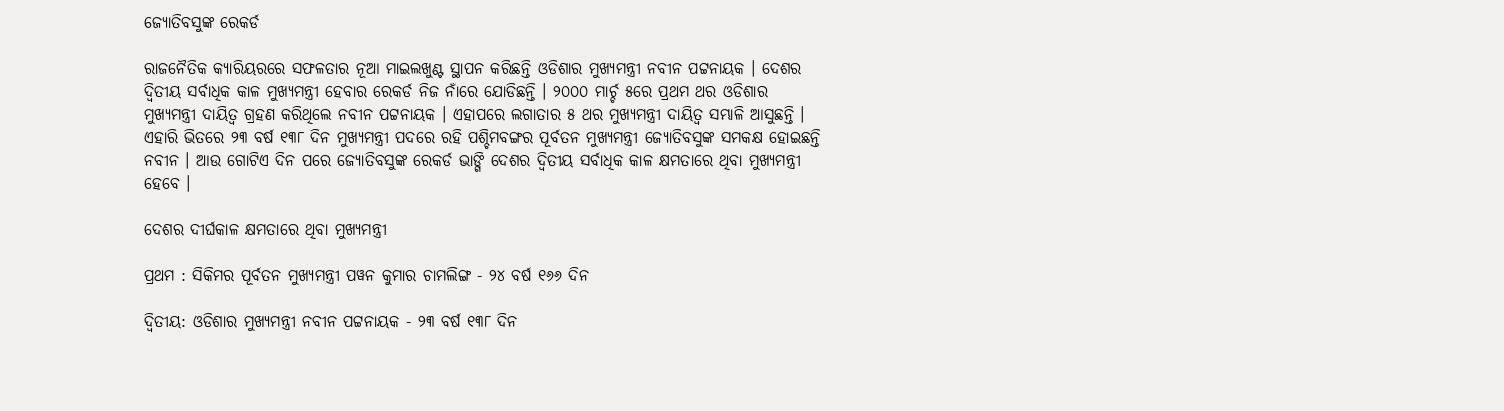ଜ୍ୟୋତିବସୁଙ୍କ ରେକର୍ଡ

ରାଜନୈତିକ କ୍ୟାରିୟରରେ ସଫଳତାର ନୂଆ ମାଇଲଖୁଣ୍ଟ ସ୍ଥାପନ କରିଛନ୍ତି ଓଡିଶାର ମୁଖ୍ୟମନ୍ତ୍ରୀ ନବୀନ ପଟ୍ଟନାୟକ । ଦେଶର ଦ୍ୱିତୀୟ ସର୍ବାଧିକ କାଳ ମୁଖ୍ୟମନ୍ତ୍ରୀ ହେବାର ରେକର୍ଡ ନିଜ ନାଁରେ ଯୋଡିଛନ୍ତି । ୨୦୦୦ ମାର୍ଚ୍ଚ ୫ରେ ପ୍ରଥମ ଥର ଓଡିଶାର ମୁଖ୍ୟମନ୍ତ୍ରୀ ଦାୟିତ୍ୱ ଗ୍ରହଣ କରିଥିଲେ ନବୀନ ପଟ୍ଟନାୟକ । ଏହାପରେ ଲଗାତାର ୫ ଥର ମୁଖ୍ୟମନ୍ତ୍ରୀ ଦାୟିତ୍ୱ ସମ୍ଭାଳି ଆସୁଛନ୍ତି । ଏହାରି ଭିତରେ ୨୩ ବର୍ଷ ୧୩୮ ଦିନ ମୁଖ୍ୟମନ୍ତ୍ରୀ ପଦରେ ରହି ପଶ୍ଚିମବଙ୍ଗର ପୂର୍ବତନ ମୁଖ୍ୟମନ୍ତ୍ରୀ ଜ୍ୟୋତିବସୁଙ୍କ ସମକକ୍ଷ ହୋଇଛନ୍ତି ନବୀନ । ଆଉ ଗୋଟିଏ ଦିନ ପରେ ଜ୍ୟୋତିବସୁଙ୍କ ରେକର୍ଡ ଭାଙ୍ଗି ଦେଶର ଦ୍ୱିତୀୟ ସର୍ବାଧିକ କାଳ କ୍ଷମତାରେ ଥିବା ମୁଖ୍ୟମନ୍ତ୍ରୀ ହେବେ ।

ଦେଶର ଦୀର୍ଘକାଳ କ୍ଷମତାରେ ଥିବା ମୁଖ୍ୟମନ୍ତ୍ରୀ

ପ୍ରଥମ : ସିକିମର ପୂର୍ବତନ ମୁଖ୍ୟମନ୍ତ୍ରୀ ପୱନ କୁମାର ଚାମଲିଙ୍ଗ - ୨୪ ବର୍ଷ ୧୬୬ ଦିନ

ଦ୍ୱିତୀୟ: ଓଡିଶାର ମୁଖ୍ୟମନ୍ତ୍ରୀ ନବୀନ ପଟ୍ଟନାୟକ - ୨୩ ବର୍ଷ ୧୩୮ ଦିନ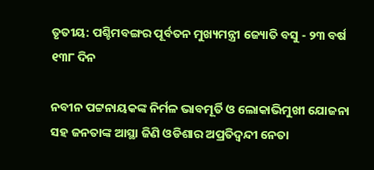ତୃତୀୟ: ପଶ୍ଚିମବଙ୍ଗର ପୂର୍ବତନ ମୁଖ୍ୟମନ୍ତ୍ରୀ ଜ୍ୟୋତି ବସୁ - ୨୩ ବର୍ଷ ୧୩୮ ଦିନ

ନବୀନ ପଟ୍ଟନାୟକଙ୍କ ନିର୍ମଳ ଭାବମୂର୍ତି ଓ ଲୋକାଭିମୁଖୀ ଯୋଜନା ସହ ଜନତାଙ୍କ ଆସ୍ଥା ଜିଣି ଓଡିଶାର ଅପ୍ରତିଦ୍ୱନ୍ଦୀ ନେତା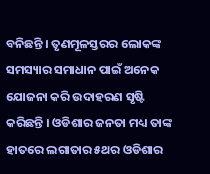ବନିଛନ୍ତି । ତୃଣମୂଳସ୍ତରର ଲୋକଙ୍କ ସମସ୍ୟାର ସମାଧାନ ପାଇଁ ଅନେକ ଯୋଜନା କରି ଉଦାହରଣ ସୃଷ୍ଟି କରିଛନ୍ତି । ଓଡିଶାର ଜନତା ମଧ୍ୟ ତାଙ୍କ ହାତରେ ଲଗାତାର ୫ଥର ଓଡିଶାର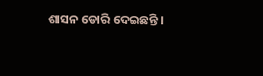ଶାସନ ଡୋରି ଦେଇଛନ୍ତି ।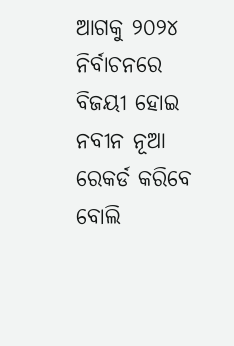ଆଗକୁ ୨୦୨୪ ନିର୍ବାଚନରେ ବିଜୟୀ ହୋଇ ନବୀନ ନୂଆ ରେକର୍ଡ କରିବେ ବୋଲି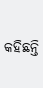କହିଛନ୍ତି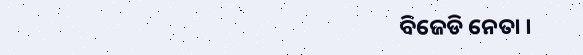ବିଜେଡି ନେତା ।